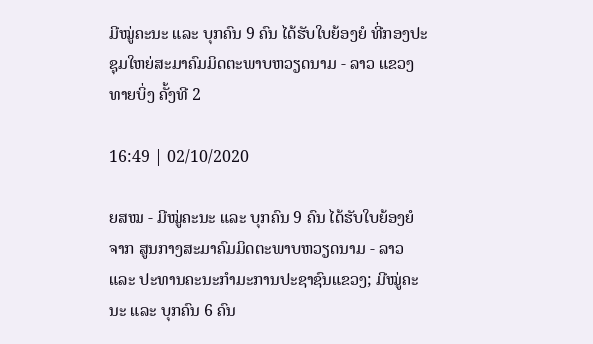ມີໝູ່ຄະນະ ແລະ ບຸກຄົນ 9 ຄົນ ໄດ້ຮັບໃບຍ້ອງຍໍ ທີ່ກອງປະຊຸມໃຫຍ່ສະມາຄົມມິດຕະພາບຫວຽດນາມ - ລາວ ແຂວງທາຍບິ່ງ ຄັ້ງທີ 2

16:49 | 02/10/2020

ຍສໝ - ມີໝູ່ຄະນະ ແລະ ບຸກຄົນ 9 ຄົນ ໄດ້ຮັບໃບຍ້ອງຍໍ ຈາກ ສູນກາງສະມາຄົມມິດຕະພາບຫວຽດນາມ - ລາວ ແລະ ປະທານຄະນະກຳມະການປະຊາຊົນແຂວງ; ມີໝູ່ຄະນະ ແລະ ບຸກຄົນ 6 ຄົນ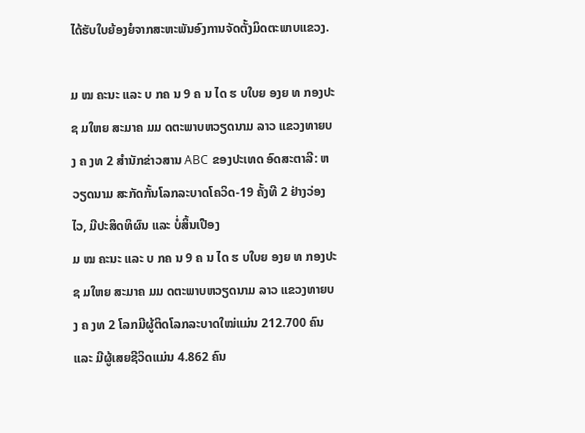ໄດ້ຮັບໃບຍ້ອງຍໍຈາກສະຫະພັນອົງການຈັດຕັ້ງມິດຕະພາບແຂວງ.

ມ ໝ ຄະນະ ແລະ ບ ກຄ ນ 9 ຄ ນ ໄດ ຮ ບໃບຍ ອງຍ ທ ກອງປະຊ ມໃຫຍ ສະມາຄ ມມ ດຕະພາບຫວຽດນາມ ລາວ ແຂວງທາຍບ ງ ຄ ງທ 2 ສຳນັກຂ່າວສານ ABC ຂອງປະເທດ ອົດສະຕາລີ: ຫວຽດນາມ ສະກັດກັ້ນໂລກລະບາດໂຄວິດ-19 ຄັ້ງທີ 2 ຢ່າງວ່ອງໄວ, ມີປະສິດທິຜົນ ແລະ ບໍ່ສິ້ນເປືອງ
ມ ໝ ຄະນະ ແລະ ບ ກຄ ນ 9 ຄ ນ ໄດ ຮ ບໃບຍ ອງຍ ທ ກອງປະຊ ມໃຫຍ ສະມາຄ ມມ ດຕະພາບຫວຽດນາມ ລາວ ແຂວງທາຍບ ງ ຄ ງທ 2 ໂລກມີຜູ້ຕິດໂລກລະບາດໃໝ່ແມ່ນ 212.700 ຄົນ ແລະ ມີຜູ້ເສຍຊີວິດແມ່ນ 4.862 ຄົນ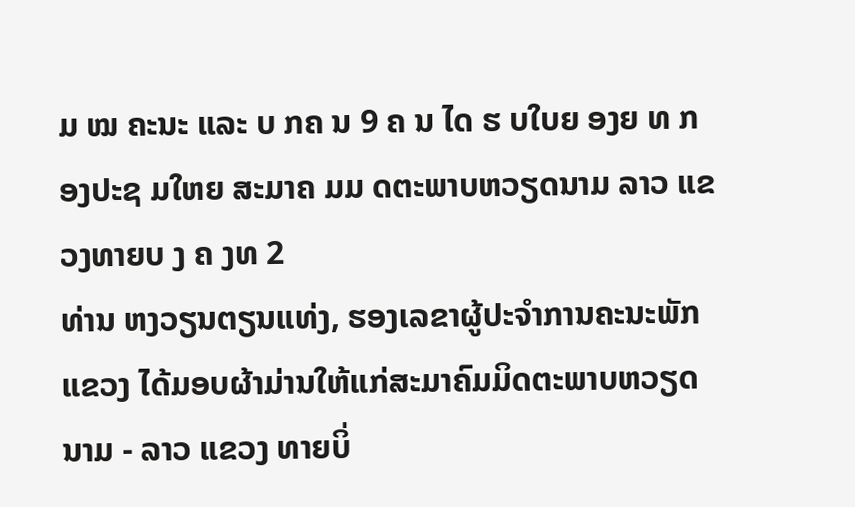ມ ໝ ຄະນະ ແລະ ບ ກຄ ນ 9 ຄ ນ ໄດ ຮ ບໃບຍ ອງຍ ທ ກອງປະຊ ມໃຫຍ ສະມາຄ ມມ ດຕະພາບຫວຽດນາມ ລາວ ແຂວງທາຍບ ງ ຄ ງທ 2
ທ່ານ ຫງວຽນຕຽນແທ່ງ, ຮອງເລຂາຜູ້ປະຈຳການຄະນະພັກແຂວງ ໄດ້ມອບຜ້າມ່ານໃຫ້ແກ່ສະມາຄົມມິດຕະພາບຫວຽດນາມ - ລາວ ແຂວງ ທາຍບິ່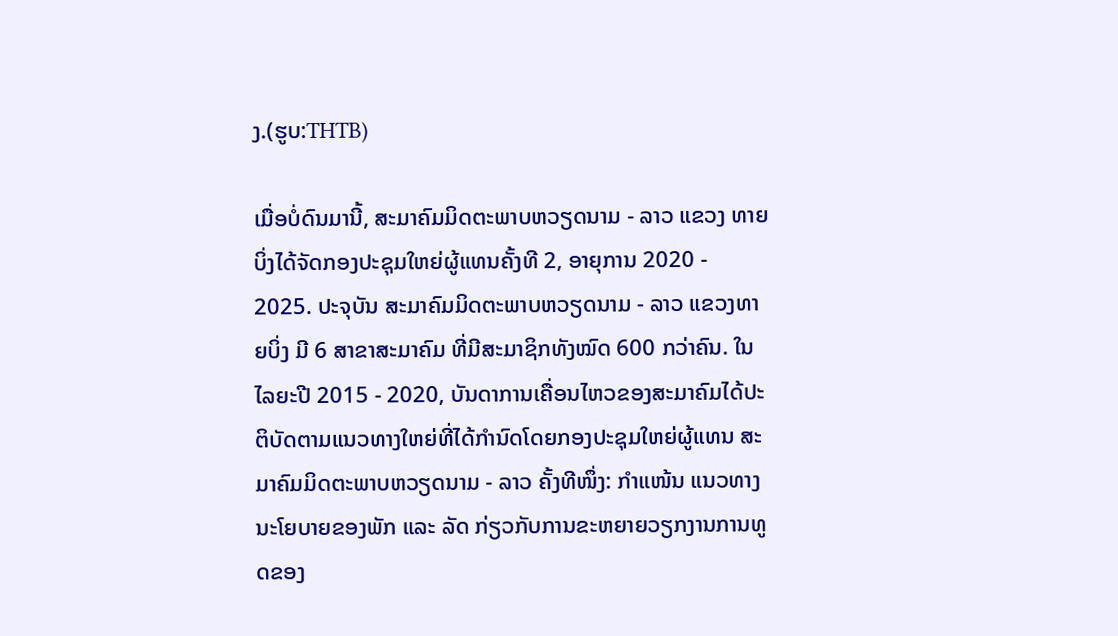ງ.(ຮູບ:THTB)

ເມື່ອບໍ່ດົນມານີ້, ສະມາຄົມມິດຕະພາບຫວຽດນາມ - ລາວ ແຂວງ ທາຍບິ່ງໄດ້ຈັດກອງປະຊຸມໃຫຍ່ຜູ້ແທນຄັ້ງທີ 2, ອາຍຸການ 2020 - 2025. ປະຈຸບັນ ສະມາຄົມມິດຕະພາບຫວຽດນາມ - ລາວ ແຂວງທາຍບິ່ງ ມີ 6 ສາຂາສະມາຄົມ ທີ່ມີສະມາຊິກທັງໝົດ 600 ກວ່າຄົນ. ໃນໄລຍະປີ 2015 - 2020, ບັນດາການເຄື່ອນໄຫວຂອງສະມາຄົມໄດ້ປະຕິບັດຕາມແນວທາງໃຫຍ່ທີ່ໄດ້ກຳນົດໂດຍກອງປະຊຸມໃຫຍ່ຜູ້ແທນ ສະມາຄົມມິດຕະພາບຫວຽດນາມ - ລາວ ຄັ້ງທີໜຶ່ງ: ກຳແໜ້ນ ແນວທາງນະໂຍບາຍຂອງພັກ ແລະ ລັດ ກ່ຽວກັບການຂະຫຍາຍວຽກງານການທູດຂອງ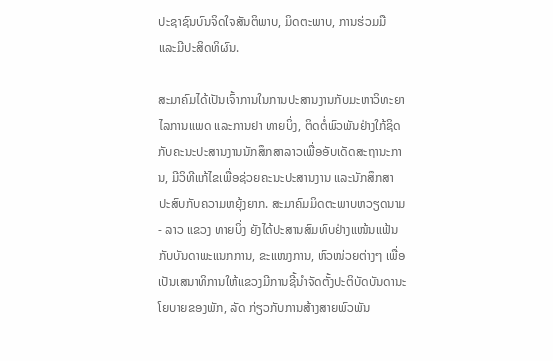ປະຊາຊົນບົນຈິດໃຈສັນຕິພາບ, ມິດຕະພາບ, ການຮ່ວມມື ແລະມີປະສິດທິຜົນ.

ສະມາຄົມໄດ້ເປັນເຈົ້າການໃນການປະສານງານກັບມະຫາວິທະຍາໄລການແພດ ແລະການຢາ ທາຍບິ່ງ, ຕິດຕໍ່ພົວພັນຢ່າງໃກ້ຊິດກັບຄະນະປະສານງານນັກສຶກສາລາວເພື່ອອັບເດັດສະຖານະການ, ມີວິທີແກ້ໄຂເພື່ອຊ່ວຍຄະນະປະສານງານ ແລະນັກສຶກສາ ປະສົບກັບຄວາມຫຍຸ້ງຍາກ. ສະມາຄົມມິດຕະພາບຫວຽດນາມ - ລາວ ແຂວງ ທາຍບິ່ງ ຍັງໄດ້ປະສານສົມທົບຢ່າງແໜ້ນແຟ້ນກັບບັນດາພະແນກການ, ຂະແໜງການ, ຫົວໜ່ວຍຕ່າງໆ ເພື່ອ ເປັນເສນາທິການໃຫ້ແຂວງມີການຊີ້ນໍາຈັດຕັ້ງປະຕິບັດບັນດານະໂຍບາຍຂອງພັກ, ລັດ ກ່ຽວກັບການສ້າງສາຍພົວພັນ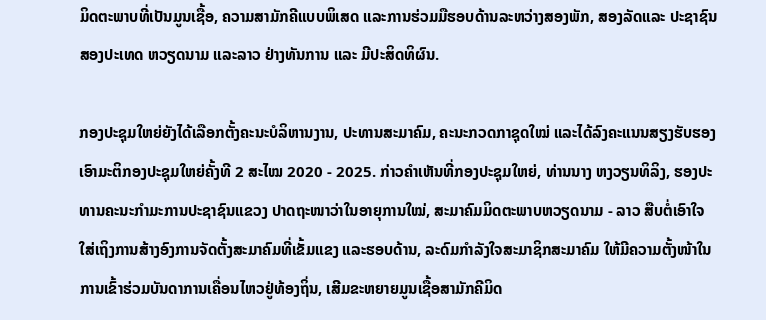ມິດຕະພາບທີ່ເປັນມູນເຊື້ອ, ຄວາມສາມັກຄີແບບພິເສດ ແລະການຮ່ວມມືຮອບດ້ານລະຫວ່າງສອງພັກ, ສອງລັດແລະ ປະຊາຊົນ ສອງປະເທດ ຫວຽດນາມ ແລະລາວ ຢ່າງທັນການ ແລະ ມີປະສິດທິຜົນ.

ກອງປະຊຸມໃຫຍ່ຍັງໄດ້ເລືອກຕັ້ງຄະນະບໍລິຫານງານ, ປະທານສະມາຄົມ, ຄະນະກວດກາຊຸດໃໝ່ ແລະໄດ້ລົງຄະແນນສຽງຮັບຮອງເອົາມະຕິກອງປະຊຸມໃຫຍ່ຄັ້ງທີ 2 ສະໄໝ 2020 - 2025. ກ່າວຄຳເຫັນທີ່ກອງປະຊຸມໃຫຍ່, ທ່ານນາງ ຫງວຽນທິລິງ, ຮອງປະທານຄະນະກຳມະການປະຊາຊົນແຂວງ ປາດຖະໜາວ່າໃນອາຍຸການໃໝ່, ສະມາຄົມມິດຕະພາບຫວຽດນາມ - ລາວ ສືບຕໍ່ເອົາໃຈໃສ່ເຖິງການສ້າງອົງການຈັດຕັ້ງສະມາຄົມທີ່ເຂັ້ມແຂງ ແລະຮອບດ້ານ, ລະດົມກຳລັງໃຈສະມາຊິກສະມາຄົມ ໃຫ້ມີຄວາມຕັ້ງໜ້າໃນການເຂົ້າຮ່ວມບັນດາການເຄື່ອນໄຫວຢູ່ທ້ອງຖິ່ນ, ເສີມຂະຫຍາຍມູນເຊື້ອສາມັກຄີມິດ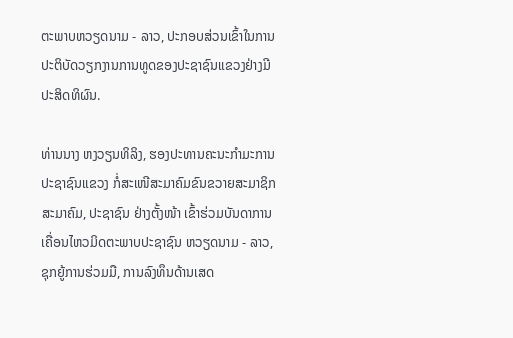ຕະພາບຫວຽດນາມ - ລາວ, ປະກອບສ່ວນເຂົ້າໃນການປະຕິບັດວຽກງານການທູດຂອງປະຊາຊົນແຂວງຢ່າງມີປະສິດທິຜົນ.

ທ່ານນາງ ຫງວຽນທິລິງ, ຮອງປະທານຄະນະກຳມະການປະຊາຊົນແຂວງ ກໍ່ສະເໜີສະມາຄົມຂົນຂວາຍສະມາຊິກສະມາຄົມ, ປະຊາຊົນ ຢ່າງຕັ້ງໜ້າ ເຂົ້າຮ່ວມບັນດາການເຄື່ອນໄຫວມິດຕະພາບປະຊາຊົນ ຫວຽດນາມ - ລາວ, ຊຸກຍູ້ການຮ່ວມມື, ການລົງທຶນດ້ານເສດ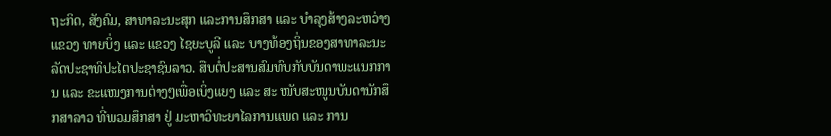ຖະກິດ, ສັງຄົມ, ສາທາລະນະສຸກ ແລະການສຶກສາ ແລະ ບໍາລຸງສ້າງລະຫວ່າງ ແຂວງ ທາຍບິ່ງ ແລະ ແຂວງ ໄຊຍະບູລີ ແລະ ບາງທ້ອງຖິ່ນຂອງສາທາລະນະລັດປະຊາທິປະໄຕປະຊາຊົນລາວ. ສືບຕໍ່ປະສານສົມທົບກັບບັນດາພະແນກການ ແລະ ຂະແໜງການຕ່າງໆເພື່ອເບິ່ງແຍງ ແລະ ສະ ໜັບສະໜູນບັນດານັກສຶກສາລາວ ທີ່ພວມສຶກສາ ຢູ່ ມະຫາວິທະຍາໄລການແພດ ແລະ ການ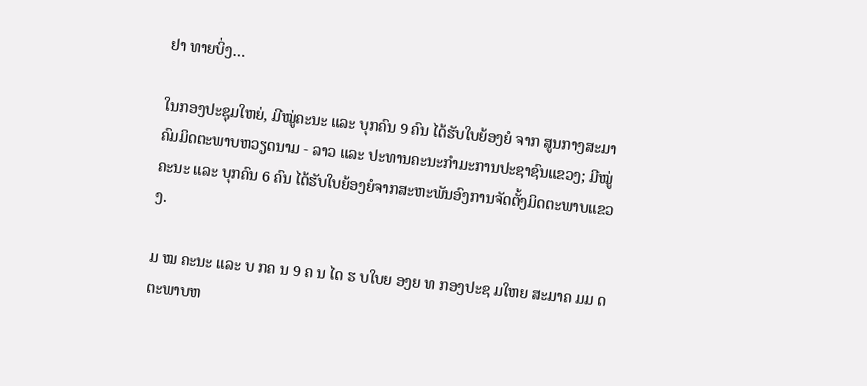ຢາ ທາຍບິ່ງ…

ໃນກອງປະຊຸມໃຫຍ່, ມີໝູ່ຄະນະ ແລະ ບຸກຄົນ 9 ຄົນ ໄດ້ຮັບໃບຍ້ອງຍໍ ຈາກ ສູນກາງສະມາຄົມມິດຕະພາບຫວຽດນາມ - ລາວ ແລະ ປະທານຄະນະກຳມະການປະຊາຊົນແຂວງ; ມີໝູ່ຄະນະ ແລະ ບຸກຄົນ 6 ຄົນ ໄດ້ຮັບໃບຍ້ອງຍໍຈາກສະຫະພັນອົງການຈັດຕັ້ງມິດຕະພາບແຂວງ.

ມ ໝ ຄະນະ ແລະ ບ ກຄ ນ 9 ຄ ນ ໄດ ຮ ບໃບຍ ອງຍ ທ ກອງປະຊ ມໃຫຍ ສະມາຄ ມມ ດຕະພາບຫ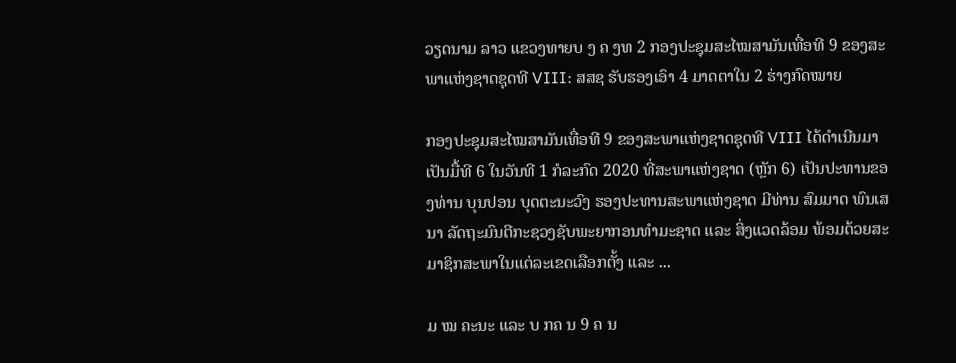ວຽດນາມ ລາວ ແຂວງທາຍບ ງ ຄ ງທ 2 ກອງປະຊຸມສະໄໝສາມັນເທື່ອທີ 9 ຂອງສະພາແຫ່ງຊາດຊຸດທີ VIII: ສສຊ ຮັບຮອງເອົາ 4 ມາດຕາໃນ 2 ຮ່າງກົດໝາຍ

ກອງປະຊຸມສະໄໝສາມັນເທື່ອທີ 9 ຂອງສະພາແຫ່ງຊາດຊຸດທີ VIII ໄດ້ດຳເນີນມາເປັນມື້ທີ 6 ໃນວັນທີ 1 ກໍລະກົດ 2020 ທີ່ສະພາແຫ່ງຊາດ (ຫຼັກ 6) ເປັນປະທານຂອງທ່ານ ບຸນປອນ ບຸດຕະນະວົງ ຮອງປະທານສະພາແຫ່ງຊາດ ມີທ່ານ ສົມມາດ ພົນເສນາ ລັດຖະມົນຕີກະຊວງຊັບພະຍາກອນທຳມະຊາດ ແລະ ສິ່ງແວດລ້ອມ ພ້ອມດ້ວຍສະມາຊິກສະພາໃນແຕ່ລະເຂດເລືອກຕັ້ງ ແລະ ...

ມ ໝ ຄະນະ ແລະ ບ ກຄ ນ 9 ຄ ນ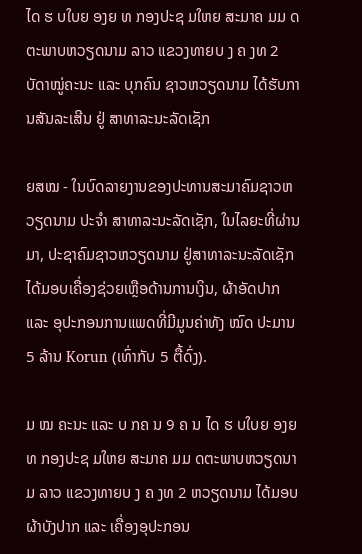ໄດ ຮ ບໃບຍ ອງຍ ທ ກອງປະຊ ມໃຫຍ ສະມາຄ ມມ ດຕະພາບຫວຽດນາມ ລາວ ແຂວງທາຍບ ງ ຄ ງທ 2 ບັດາໝູ່ຄະນະ ແລະ ບຸກຄົນ ຊາວຫວຽດນາມ ໄດ້ຮັບການສັນລະເສີນ ຢູ່ ສາທາລະນະລັດເຊັກ

ຍສໝ - ໃນບົດລາຍງານຂອງປະທານສະມາຄົມຊາວຫວຽດນາມ ປະຈຳ ສາທາລະນະລັດເຊັກ, ໃນໄລຍະທີ່ຜ່ານມາ, ປະຊາຄົມຊາວຫວຽດນາມ ຢູ່ສາທາລະນະລັດເຊັກ ໄດ້ມອບເຄື່ອງຊ່ວຍເຫຼືອດ້ານການເງິນ, ຜ້າອັດປາກ ແລະ ອຸປະກອນການແພດທີ່ມີມູນຄ່າທັງ ໝົດ ປະມານ 5 ລ້ານ Korun (ເທົ່າກັບ 5 ຕື້ດົ່ງ).

ມ ໝ ຄະນະ ແລະ ບ ກຄ ນ 9 ຄ ນ ໄດ ຮ ບໃບຍ ອງຍ ທ ກອງປະຊ ມໃຫຍ ສະມາຄ ມມ ດຕະພາບຫວຽດນາມ ລາວ ແຂວງທາຍບ ງ ຄ ງທ 2 ຫວຽດນາມ ໄດ້ມອບຜ້າບັງປາກ ແລະ ເຄື່ອງອຸປະກອນ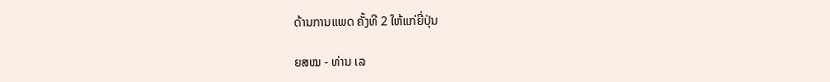ດ້ານການແພດ ຄັ້ງທີ 2 ໃຫ້ແກ່ຍີ່ປຸ່ນ

ຍສໝ - ທ່ານ ເລ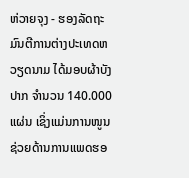ຫ່ວາຍຈຸງ - ຮອງລັດຖະມົນຕີການຕ່າງປະເທດຫວຽດນາມ ໄດ້ມອບຜ້າບັງປາກ ຈຳນວນ 140.000 ແຜ່ນ ເຊິ່ງແມ່ນການໜູນຊ່ວຍດ້ານການແພດຮອ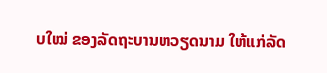ບໃໝ່ ຂອງລັດຖະບານຫວຽດນາມ ໃຫ້ແກ່ລັດ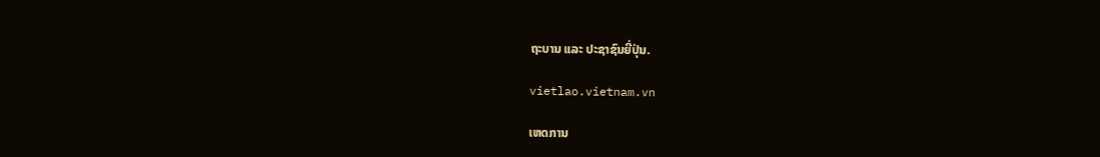ຖະບານ ແລະ ປະຊາຊົນຍີ່ປຸ່ນ.

vietlao.vietnam.vn

ເຫດການ